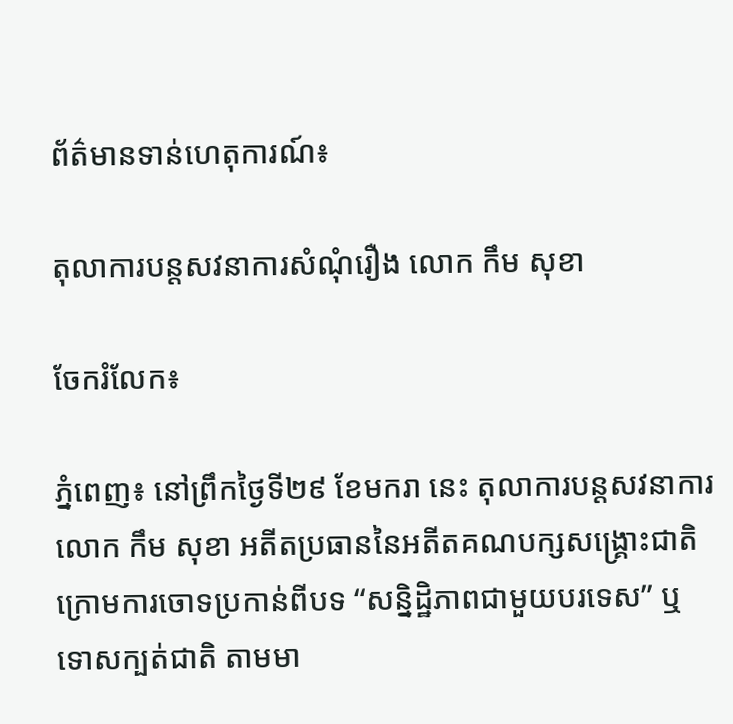ព័ត៌មានទាន់ហេតុការណ៍៖

តុលាការបន្តសវនាការសំណុំរឿង លោក កឹម សុខា

ចែករំលែក៖

ភ្នំពេញ៖ នៅព្រឹកថ្ងៃទី២៩ ខែមករា នេះ តុលាការបន្តសវនាការលោក កឹម សុខា អតីតប្រធាននៃអតីតគណបក្សសង្គ្រោះជាតិ ក្រោមការចោទប្រកាន់ពីបទ “សន្និដ្ឋិភាពជាមួយបរទេស” ឬ ទោសក្បត់ជាតិ តាមមា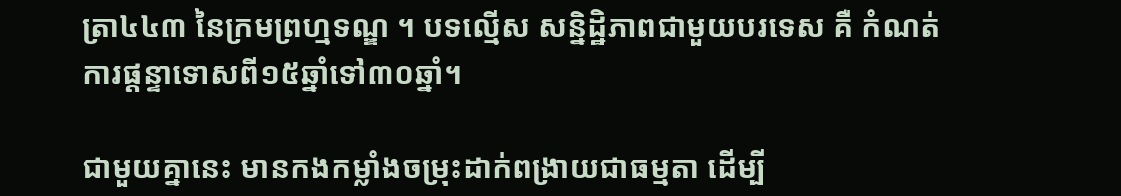ត្រា៤៤៣ នៃក្រមព្រហ្មទណ្ឌ ។ បទល្មើស សន្និដ្ឋិភាពជាមួយបរទេស គឺ កំណត់ការផ្តន្ទាទោសពី១៥ឆ្នាំទៅ៣០ឆ្នាំ។

ជាមួយគ្នានេះ មានកងកម្លាំងចម្រុះដាក់ពង្រាយជាធម្មតា ដើម្បី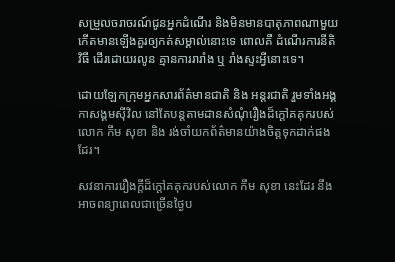សម្រួលចរាចរណ៍ជូនអ្នកដំណើរ និងមិនមានបាតុភាពណាមួយកើតមានឡើងគួរឲ្យកត់សម្គាល់នោះទេ ពោលគឺ ដំណើរការនីតិវិធី ដើរដោយរលូន គ្មានការរារាំង ឬ រាំងស្ទះអ្វីនោះទេ។

ដោយឡែកក្រុមអ្នកសារព័ត៌មានជាតិ និង អន្តរជាតិ រួមទាំងអង្គកាសង្គមស៊ីវិល នៅតែបន្តតាមដានសំណុំរឿងដ៏ក្តៅគគុករបស់លោក កឹម សុខា និង រង់ចាំយកព័ត៌មានយ៉ាងចិត្តទុកដាក់ផងដែរ។

សវនាការរឿងក្តីដ៏ក្តៅគគុករបស់លោក កឹម សុខា នេះដែរ នឹងអាចពន្យាពេលជាច្រើនថ្ងៃប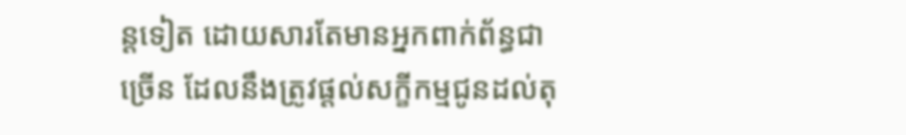ន្តទៀត ដោយសារតែមានអ្នកពាក់ព័ន្ធជាច្រើន ដែលនឹងត្រូវផ្តល់សក្ខីកម្មជូនដល់តុ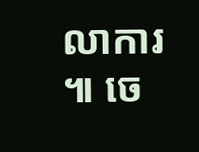លាការ ៕ ចេ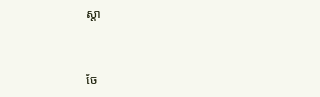ស្តា


ចែ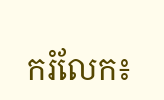ករំលែក៖